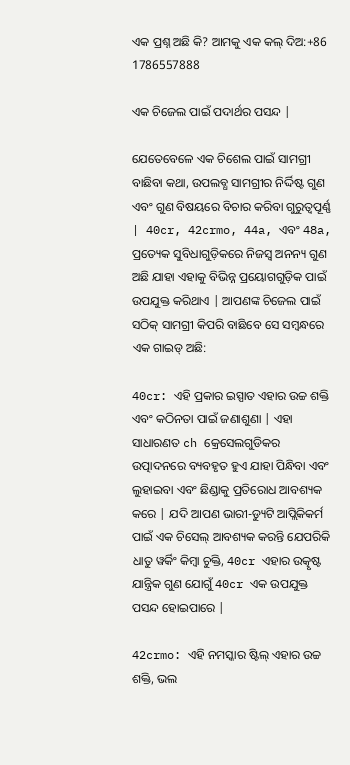ଏକ ପ୍ରଶ୍ନ ଅଛି କି? ଆମକୁ ଏକ କଲ୍ ଦିଅ:+86 1786557888

ଏକ ଚିଜେଲ ପାଇଁ ପଦାର୍ଥର ପସନ୍ଦ |

ଯେତେବେଳେ ଏକ ଚିଶେଲ ପାଇଁ ସାମଗ୍ରୀ ବାଛିବା କଥା, ଉପଲବ୍ଧ ସାମଗ୍ରୀର ନିର୍ଦ୍ଦିଷ୍ଟ ଗୁଣ ଏବଂ ଗୁଣ ବିଷୟରେ ବିଚାର କରିବା ଗୁରୁତ୍ୱପୂର୍ଣ୍ଣ | 40cr, 42crmo, 44a, ଏବଂ 48a, ପ୍ରତ୍ୟେକ ସୁବିଧାଗୁଡ଼ିକରେ ନିଜସ୍ୱ ଅନନ୍ୟ ଗୁଣ ଅଛି ଯାହା ଏହାକୁ ବିଭିନ୍ନ ପ୍ରୟୋଗଗୁଡ଼ିକ ପାଇଁ ଉପଯୁକ୍ତ କରିଥାଏ | ଆପଣଙ୍କ ଚିଜେଲ ପାଇଁ ସଠିକ୍ ସାମଗ୍ରୀ କିପରି ବାଛିବେ ସେ ସମ୍ବନ୍ଧରେ ଏକ ଗାଇଡ୍ ଅଛି:

40cr: ଏହି ପ୍ରକାର ଇସ୍ପାତ ଏହାର ଉଚ୍ଚ ଶକ୍ତି ଏବଂ କଠିନତା ପାଇଁ ଜଣାଶୁଣା | ଏହା ସାଧାରଣତ ch କ୍ରେସେଲଗୁଡିକର ଉତ୍ପାଦନରେ ବ୍ୟବହୃତ ହୁଏ ଯାହା ପିନ୍ଧିବା ଏବଂ ଲୁହାଇବା ଏବଂ ଛିଣ୍ଡାକୁ ପ୍ରତିରୋଧ ଆବଶ୍ୟକ କରେ | ଯଦି ଆପଣ ଭାରୀ-ଡ୍ୟୁଟି ଆପ୍ଲିକିକର୍ମ ପାଇଁ ଏକ ଚିସେଲ୍ ଆବଶ୍ୟକ କରନ୍ତି ଯେପରିକି ଧାତୁ ୱର୍କିଂ କିମ୍ବା ଚୁକ୍ତି, 40cr ଏହାର ଉତ୍କୃଷ୍ଟ ଯାନ୍ତ୍ରିକ ଗୁଣ ଯୋଗୁଁ 40cr ଏକ ଉପଯୁକ୍ତ ପସନ୍ଦ ହୋଇପାରେ |

42crmo: ଏହି ନମସ୍କାର ଷ୍ଟିଲ୍ ଏହାର ଉଚ୍ଚ ଶକ୍ତି, ଭଲ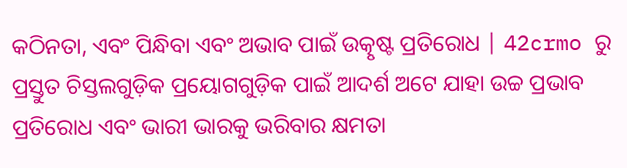କଠିନତା, ଏବଂ ପିନ୍ଧିବା ଏବଂ ଅଭାବ ପାଇଁ ଉତ୍କୃଷ୍ଟ ପ୍ରତିରୋଧ | 42crmo ରୁ ପ୍ରସ୍ତୁତ ଚିସ୍ତଲଗୁଡ଼ିକ ପ୍ରୟୋଗଗୁଡ଼ିକ ପାଇଁ ଆଦର୍ଶ ଅଟେ ଯାହା ଉଚ୍ଚ ପ୍ରଭାବ ପ୍ରତିରୋଧ ଏବଂ ଭାରୀ ଭାରକୁ ଭରିବାର କ୍ଷମତା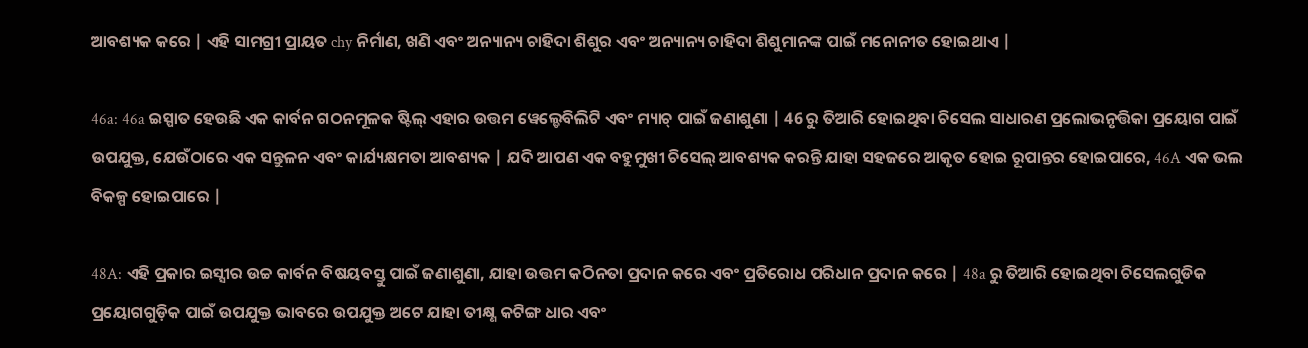ଆବଶ୍ୟକ କରେ | ଏହି ସାମଗ୍ରୀ ପ୍ରାୟତ chy ନିର୍ମାଣ, ଖଣି ଏବଂ ଅନ୍ୟାନ୍ୟ ଚାହିଦା ଶିଶୁର ଏବଂ ଅନ୍ୟାନ୍ୟ ଚାହିଦା ଶିଶୁମାନଙ୍କ ପାଇଁ ମନୋନୀତ ହୋଇଥାଏ |

46a: 46a ଇସ୍ପାତ ହେଉଛି ଏକ କାର୍ବନ ଗଠନମୂଳକ ଷ୍ଟିଲ୍ ଏହାର ଉତ୍ତମ ୱେଲ୍ଡେବିଲିଟି ଏବଂ ମ୍ୟାଚ୍ ପାଇଁ ଜଣାଶୁଣା | 46 ରୁ ତିଆରି ହୋଇଥିବା ଚିସେଲ ସାଧାରଣ ପ୍ରଲୋଭନୃତ୍ତିକା ପ୍ରୟୋଗ ପାଇଁ ଉପଯୁକ୍ତ, ଯେଉଁଠାରେ ଏକ ସନ୍ତୁଳନ ଏବଂ କାର୍ଯ୍ୟକ୍ଷମତା ଆବଶ୍ୟକ | ଯଦି ଆପଣ ଏକ ବହୁମୁଖୀ ଚିସେଲ୍ ଆବଶ୍ୟକ କରନ୍ତି ଯାହା ସହଜରେ ଆକୃତ ହୋଇ ରୂପାନ୍ତର ହୋଇପାରେ, 46A ଏକ ଭଲ ବିକଳ୍ପ ହୋଇପାରେ |

48A: ଏହି ପ୍ରକାର ଇସ୍ସୀର ଉଚ୍ଚ କାର୍ବନ ବିଷୟବସ୍ତୁ ପାଇଁ ଜଣାଶୁଣା, ଯାହା ଉତ୍ତମ କଠିନତା ପ୍ରଦାନ କରେ ଏବଂ ପ୍ରତିରୋଧ ପରିଧାନ ପ୍ରଦାନ କରେ | 48a ରୁ ତିଆରି ହୋଇଥିବା ଚିସେଲଗୁଡିକ ପ୍ରୟୋଗଗୁଡ଼ିକ ପାଇଁ ଉପଯୁକ୍ତ ଭାବରେ ଉପଯୁକ୍ତ ଅଟେ ଯାହା ତୀକ୍ଷ୍ଣ କଟିଙ୍ଗ ଧାର ଏବଂ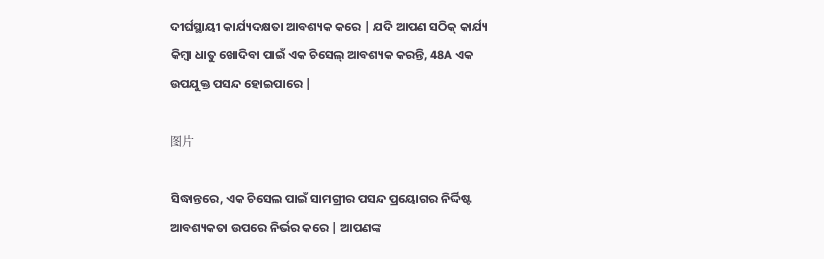ଦୀର୍ଘସ୍ଥାୟୀ କାର୍ଯ୍ୟଦକ୍ଷତା ଆବଶ୍ୟକ କରେ | ଯଦି ଆପଣ ସଠିକ୍ କାର୍ଯ୍ୟ କିମ୍ବା ଧାତୁ ଖୋଦିବା ପାଇଁ ଏକ ଚିସେଲ୍ ଆବଶ୍ୟକ କରନ୍ତି, 48A ଏକ ଉପଯୁକ୍ତ ପସନ୍ଦ ହୋଇପାରେ |

图片

ସିଦ୍ଧାନ୍ତରେ, ଏକ ଚିସେଲ ପାଇଁ ସାମଗ୍ରୀର ପସନ୍ଦ ପ୍ରୟୋଗର ନିର୍ଦ୍ଦିଷ୍ଟ ଆବଶ୍ୟକତା ଉପରେ ନିର୍ଭର କରେ | ଆପଣଙ୍କ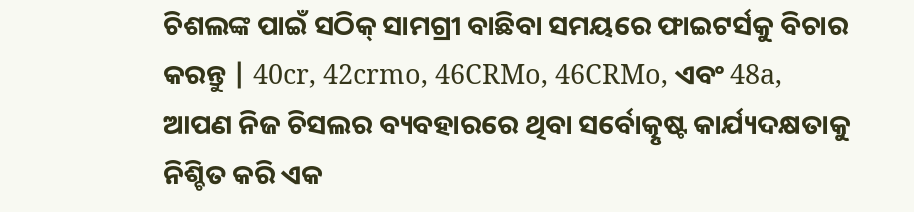ଚିଶଲଙ୍କ ପାଇଁ ସଠିକ୍ ସାମଗ୍ରୀ ବାଛିବା ସମୟରେ ଫାଇଟର୍ସକୁ ବିଚାର କରନ୍ତୁ | 40cr, 42crmo, 46CRMo, 46CRMo, ଏବଂ 48a, ଆପଣ ନିଜ ଚିସଲର ବ୍ୟବହାରରେ ଥିବା ସର୍ବୋତ୍କୃଷ୍ଟ କାର୍ଯ୍ୟଦକ୍ଷତାକୁ ନିଶ୍ଚିତ କରି ଏକ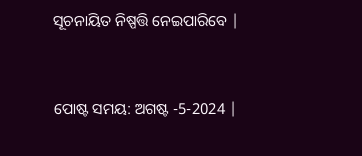ସୂଚନାୟିତ ନିଷ୍ପତ୍ତି ନେଇପାରିବେ |


ପୋଷ୍ଟ ସମୟ: ଅଗଷ୍ଟ -5-2024 |